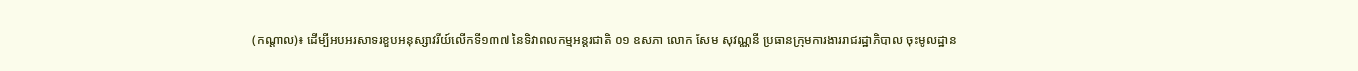(កណ្តាល)៖ ដើម្បីអបអរសាទរខួបអនុស្សាវរីយ៍លើកទី១៣៧ នៃទិវាពលកម្មអន្តរជាតិ ០១ ឧសភា លោក សែម សុវណ្ណនី ប្រធានក្រុមការងាររាជរដ្ឋាភិបាល ចុះមូលដ្ឋាន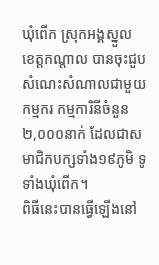ឃុំពើក ស្រុកអង្គស្នួល ខេត្តកណ្តាល បានចុះជួបសំណេះសំណាលជាមួយកម្មករ កម្មការិនីចំនួន ២,០០០នាក់ ដែលជាសមាជិកបក្សទាំង១៩ភូមិ ទូទាំងឃុំពើក។
ពិធីនេះបានធ្វើឡើងនៅ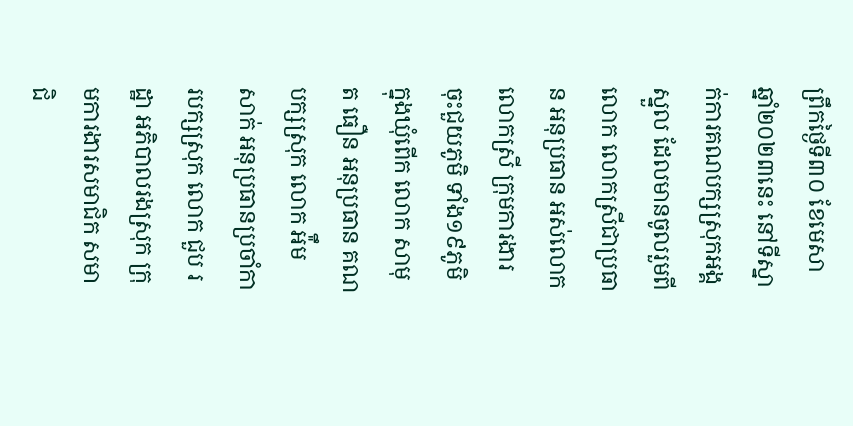ព្រឹកថ្ងៃទី៣០ ខែមេសា ឆ្នាំ២០២៣នេះ នៅទីស្នាក់ការគណបក្សស្រុកអង្គស្នួល ដែលមានចូលរួមពីលោក លោកស្រីជាប្រធាន អនុប្រធាន អស់លោក លោកស្រី ក្រុមការងារចុះជួយភូមិ ទាំង១៩ភូមិ ក្នុងឃុំពើក លោក សាមុត ធឿន អនុប្រធាន គណបក្សស្រុក លោក អ៉ឹម សាក់ អនុប្រធានប្រចាំការបក្សស្រុក លោក ជួប រដ្ឋា អភិបាលរងស្រុក ក្រុមការងារសមាជិក សមាជិ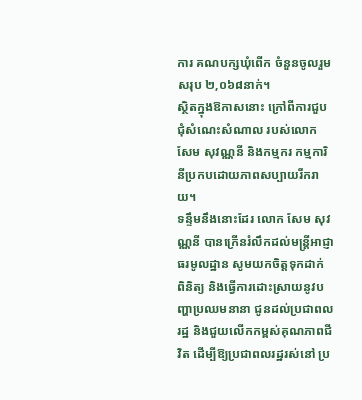ការ គណបក្សឃុំពើក ចំនួនចូលរួមសរុប ២,០៦៨នាក់។
ស្ថិតក្នុងឱកាសនោះ ក្រៅពីការជួបជុំសំណេះសំណាល របស់លោក សែម សុវណ្ណនី និងកម្មករ កម្មការិនីប្រកបដោយភាពសប្បាយរីករាយ។
ទន្ទឹមនឹងនោះដែរ លោក សែម សុវណ្ណនី បានក្រើនរំលឹកដល់មន្ត្រីអាជ្ញាធរមូលដ្ឋាន សូមយកចិត្តទុកដាក់ ពិនិត្យ និងធ្វើការដោះស្រាយនូវបញ្ហាប្រឈមនានា ជូនដល់ប្រជាពលរដ្ឋ និងជួយលើកកម្ពស់គុណភាពជីវិត ដើម្បីឱ្យប្រជាពលរដ្ឋរស់នៅ ប្រ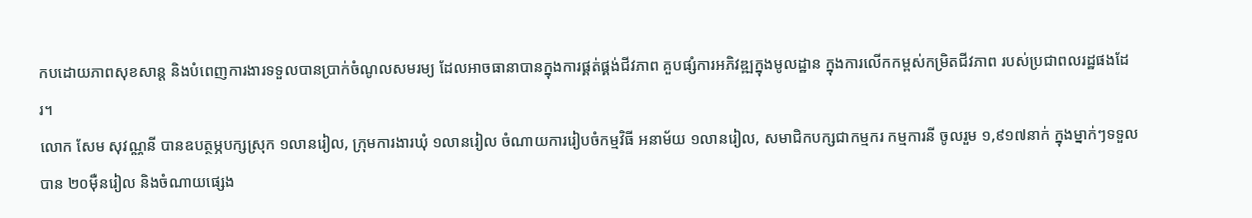កបដោយភាពសុខសាន្ត និងបំពេញការងារទទួលបានប្រាក់ចំណូលសមរម្យ ដែលអាចធានាបានក្នុងការផ្គត់ផ្គង់ជីវភាព គួបផ្សំការអភិវឌ្ឍក្នុងមូលដ្ឋាន ក្នុងការលើកកម្ពស់កម្រិតជីវភាព របស់ប្រជាពលរដ្ឋផងដែរ។
លោក សែម សុវណ្ណនី បានឧបត្ថម្ភបក្សស្រុក ១លានរៀល, ក្រុមការងារឃុំ ១លានរៀល ចំណាយការរៀបចំកម្មវិធី អនាម័យ ១លានរៀល, សមាជិកបក្សជាកម្មករ កម្មការនី ចូលរួម ១,៩១៧នាក់ ក្នុងម្នាក់ៗទទួលបាន ២០ម៉ឺនរៀល និងចំណាយផ្សេង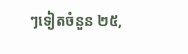ៗទៀតចំនួន ២៥,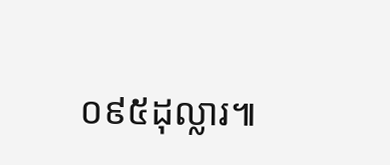០៩៥ដុល្លារ៕